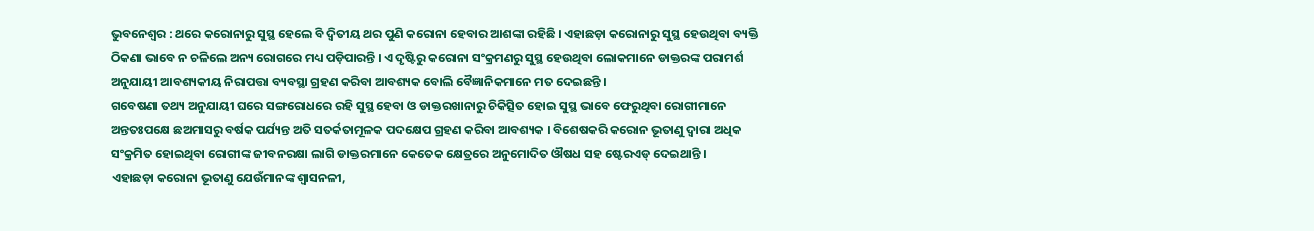ଭୁବନେଶ୍ୱର : ଥରେ କରୋନାରୁ ସୁସ୍ଥ ହେଲେ ବି ଦ୍ୱିତୀୟ ଥର ପୁଣି କରୋନା ହେବାର ଆଶଙ୍କା ରହିଛି । ଏହାଛଡ଼ା କରୋନାରୁ ସୁସ୍ଥ ହେଉଥିବା ବ୍ୟକ୍ତି ଠିକଣା ଭାବେ ନ ଚଳିଲେ ଅନ୍ୟ ରୋଗରେ ମଧ୍ୟ ପଡ଼ିପାରନ୍ତି । ଏ ଦୃଷ୍ଟିରୁ କରୋନା ସଂକ୍ରମଣରୁ ସୁସ୍ଥ ହେଉଥିବା ଲୋକମାନେ ଡାକ୍ତରଙ୍କ ପରାମର୍ଶ ଅନୁଯାୟୀ ଆବଶ୍ୟକୀୟ ନିରାପତ୍ତା ବ୍ୟବସ୍ଥା ଗ୍ରହଣ କରିବା ଆବଶ୍ୟକ ବୋଲି ବୈଜ୍ଞାନିକମାନେ ମତ ଦେଇଛନ୍ତି ।
ଗବେଷଣା ତଥ୍ୟ ଅନୁଯାୟୀ ଘରେ ସଙ୍ଗରୋଧରେ ରହି ସୁସ୍ଥ ହେବା ଓ ଡାକ୍ତରଖାନାରୁ ଚିକିତ୍ସିତ ହୋଇ ସୁସ୍ଥ ଭାବେ ଫେରୁଥିବା ରୋଗୀମାନେ ଅନ୍ତତଃପକ୍ଷେ ଛଅମାସରୁ ବର୍ଷକ ପର୍ଯ୍ୟନ୍ତ ଅତି ସତର୍କତାମୂଳକ ପଦକ୍ଷେପ ଗ୍ରହଣ କରିବା ଆବଶ୍ୟକ । ବିଶେଷକରି କରୋନ ଭୂତାଣୁ ଦ୍ୱାରା ଅଧିକ ସଂକ୍ରମିତ ହୋଇଥିବା ରୋଗୀଙ୍କ ଜୀବନରକ୍ଷା ଲାଗି ଡାକ୍ତରମାନେ କେତେକ କ୍ଷେତ୍ରରେ ଅନୁମୋଦିତ ଔଷଧ ସହ ଷ୍ଟେରଏଡ୍ ଦେଇଥାନ୍ତି ।
ଏହାଛଡ଼ା କରୋନା ଭୂତାଣୁ ଯେଉଁମାନଙ୍କ ଶ୍ୱାସନଳୀ,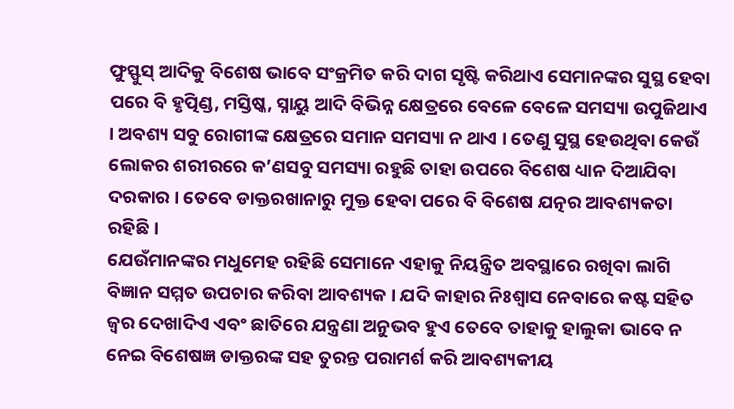ଫୁସ୍ଫୁସ୍ ଆଦିକୁ ବିଶେଷ ଭାବେ ସଂକ୍ରମିତ କରି ଦାଗ ସୃଷ୍ଟି କରିଥାଏ ସେମାନଙ୍କର ସୁସ୍ଥ ହେବା ପରେ ବି ହୃତ୍ପିଣ୍ଡ, ମସ୍ତିଷ୍କ, ସ୍ନାୟୁ ଆଦି ବିଭିନ୍ନ କ୍ଷେତ୍ରରେ ବେଳେ ବେଳେ ସମସ୍ୟା ଉପୁଜିଥାଏ । ଅବଶ୍ୟ ସବୁ ରୋଗୀଙ୍କ କ୍ଷେତ୍ରରେ ସମାନ ସମସ୍ୟା ନ ଥାଏ । ତେଣୁ ସୁସ୍ଥ ହେଉଥିବା କେଉଁ ଲୋକର ଶରୀରରେ କ’ଣସବୁ ସମସ୍ୟା ରହୁଛି ତାହା ଉପରେ ବିଶେଷ ଧ୍ୟାନ ଦିଆଯିବା ଦରକାର । ତେବେ ଡାକ୍ତରଖାନାରୁ ମୁକ୍ତ ହେବା ପରେ ବି ବିଶେଷ ଯତ୍ନର ଆବଶ୍ୟକତା ରହିଛି ।
ଯେଉଁମାନଙ୍କର ମଧୁମେହ ରହିଛି ସେମାନେ ଏହାକୁ ନିୟନ୍ତ୍ରିତ ଅବସ୍ଥାରେ ରଖିବା ଲାଗି ବିଜ୍ଞାନ ସମ୍ମତ ଉପଚାର କରିବା ଆବଶ୍ୟକ । ଯଦି କାହାର ନିଃଶ୍ୱାସ ନେବାରେ କଷ୍ଟ ସହିତ ଜ୍ୱର ଦେଖାଦିଏ ଏବଂ ଛାତିରେ ଯନ୍ତ୍ରଣା ଅନୁଭବ ହୁଏ ତେବେ ତାହାକୁ ହାଲୁକା ଭାବେ ନ ନେଇ ବିଶେଷଜ୍ଞ ଡାକ୍ତରଙ୍କ ସହ ତୁରନ୍ତ ପରାମର୍ଶ କରି ଆବଶ୍ୟକୀୟ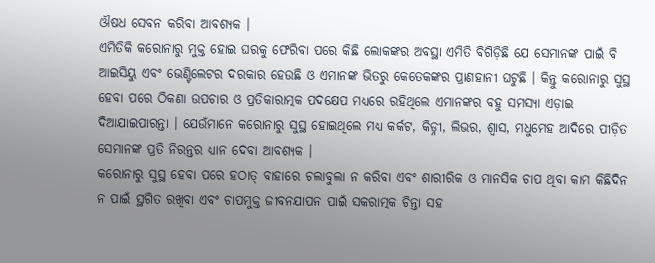ଔଷଧ ସେବନ କରିବା ଆବଶ୍ୟକ ।
ଏମିତିକି କରୋନାରୁ ମୁକ୍ତ ହୋଇ ଘରକୁ ଫେରିବା ପରେ କିଛି ଲୋକଙ୍କର ଅବସ୍ଥା ଏମିତି ବିଗିଡ଼ିଛି ଯେ ସେମାନଙ୍କ ପାଇଁ ବି ଆଇସିୟୁ ଏବଂ ଭେଣ୍ଟିଲେଟର ଦରକାର ହେଉଛି ଓ ଏମାନଙ୍କ ଭିତରୁ କେତେକଙ୍କର ପ୍ରାଣହାନୀ ଘଟୁଛି । କିନ୍ତୁ କରୋନାରୁ ସୁସ୍ଥ ହେବା ପରେ ଠିକଣା ଉପଚାର ଓ ପ୍ରତିକାରାତ୍ମକ ପଦକ୍ଷେପ ମଧ୍ୟରେ ରହିଥିଲେ ଏମାନଙ୍କର ବହୁ ସମସ୍ୟା ଏଡ଼ାଇ ଦିଆଯାଇପାରନ୍ତା । ଯେଉଁମାନେ କରୋନାରୁ ସୁସ୍ଥ ହୋଇଥିଲେ ମଧ୍ୟ କର୍କଟ, କିଡ୍ନୀ, ଲିଭର, ଶ୍ୱାସ, ମଧୁମେହ ଆଦିରେ ପୀଡ଼ିତ ସେମାନଙ୍କ ପ୍ରତି ନିରନ୍ତର ଧ୍ୟାନ ଦେବା ଆବଶ୍ୟକ ।
କରୋନାରୁ ସୁସ୍ଥ ହେବା ପରେ ହଠାତ୍ ବାହାରେ ଚଲାବୁଲା ନ କରିବା ଏବଂ ଶାରୀରିକ ଓ ମାନସିକ ଚାପ ଥିବା କାମ କିଛିଦିନ ନ ପାଇଁ ସ୍ଥଗିତ ରଖିବା ଏବଂ ଚାପମୁକ୍ତ ଜୀବନଯାପନ ପାଇଁ ସକରାତ୍ମକ ଚିନ୍ତା ସହ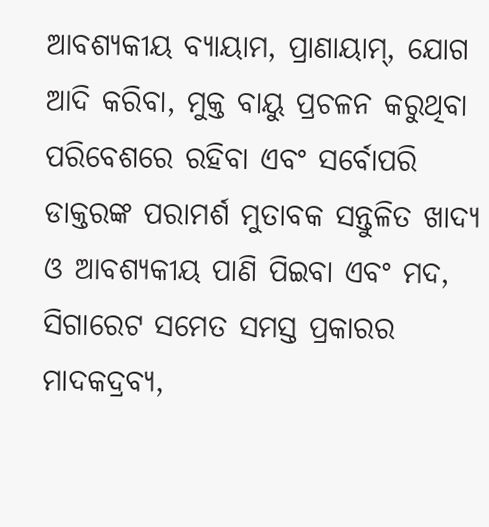ଆବଶ୍ୟକୀୟ ବ୍ୟାୟାମ, ପ୍ରାଣାୟାମ୍, ଯୋଗ ଆଦି କରିବା, ମୁକ୍ତ ବାୟୁ ପ୍ରଚଳନ କରୁଥିବା ପରିବେଶରେ ରହିବା ଏବଂ ସର୍ବୋପରି ଡାକ୍ତରଙ୍କ ପରାମର୍ଶ ମୁତାବକ ସନ୍ତୁଳିତ ଖାଦ୍ୟ ଓ ଆବଶ୍ୟକୀୟ ପାଣି ପିଇବା ଏବଂ ମଦ, ସିଗାରେଟ ସମେତ ସମସ୍ତ ପ୍ରକାରର ମାଦକଦ୍ରବ୍ୟ,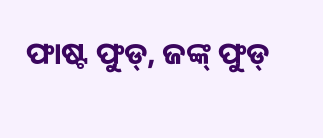ଫାଷ୍ଟ ଫୁଡ୍, ଜଙ୍କ୍ ଫୁଡ୍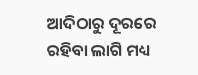ଆଦିଠାରୁ ଦୂରରେ ରହିବା ଲାଗି ମଧ୍ୟ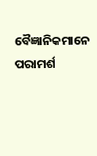ବୈଜ୍ଞାନିକମାନେ ପରାମର୍ଶ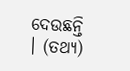ଦେଉଛନ୍ତି । (ତଥ୍ୟ)